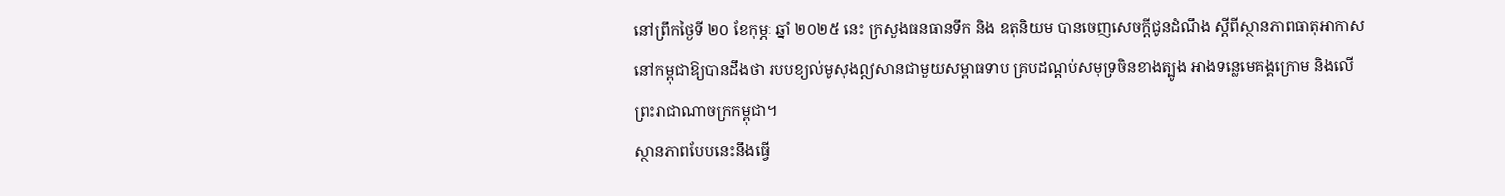នៅព្រឹកថ្ងៃទី ២០ ខែកុម្ភៈ ឆ្នាំ ២០២៥ នេះ ក្រសួងធនធានទឹក និង ឧតុនិយម បានចេញសេចក្ដីជូនដំណឹង ស្តីពីស្ថានភាពធាតុអាកាសនៅកម្ពុជាឱ្យបានដឹងថា របបខ្យល់មូសុងឦសានជាមួយសម្ពាធទាប គ្របដណ្តប់សមុទ្រចិនខាងត្បូង អាងទន្លេមេគង្គក្រោម និងលើព្រះរាជាណាចក្រកម្ពុជា។
ស្ថានភាពបែបនេះនឹងធ្វើ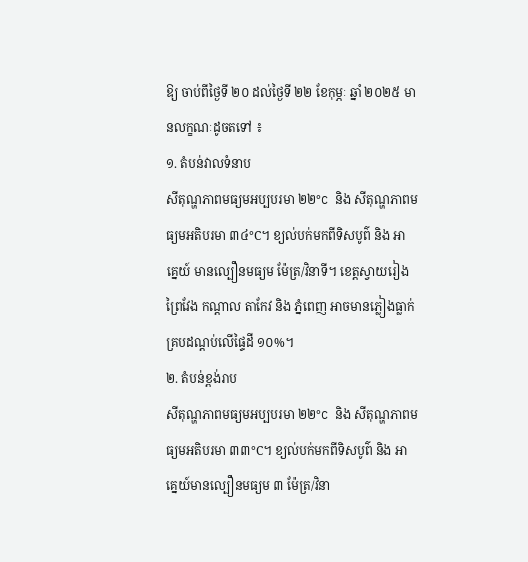ឱ្យ ចាប់ពីថ្ងៃទី ២០ ដល់ថ្ងៃទី ២២ ខែកុម្ភៈ ឆ្នាំ ២០២៥ មានលក្ខណៈដូចតទៅ ៖
១. តំបន់វាលទំនាប
សីតុណ្ហភាពមធ្យមអប្បបរមា ២២°C និង សីតុណ្ហភាពមធ្យមអតិបរមា ៣៤°C។ ខ្យល់បក់មកពីទិសបូព៌ និង អាគ្នេយ៍ មានល្បឿនមធ្យម ម៉ែត្រ/វិនាទី។ ខេត្តស្វាយរៀង ព្រៃវែង កណ្តាល តាកែវ និង ភ្នំពេញ អាចមានភ្លៀងធ្លាក់គ្របដណ្តប់លើផ្ទៃដី ១០%។
២. តំបន់ខ្ពង់រាប
សីតុណ្ហភាពមធ្យមអប្បបរមា ២២°C និង សីតុណ្ហភាពមធ្យមអតិបរមា ៣៣°C។ ខ្យល់បក់មកពីទិសបូព៌ និង អាគ្នេយ៍មានល្បឿនមធ្យម ៣ ម៉ែត្រ/វិនា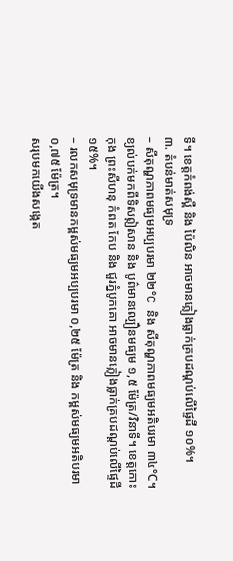ទី។ ខេត្តកំពង់ស្ពឺ និង ប៉ៃលិន អាចមានភ្លៀងធ្លាក់គ្របដណ្តប់លើផ្ទៃដី ១០%។
៣. តំបន់មាត់សមុទ្រ
– សីតុណ្ហភាពមធ្យមអប្បបរមា ២២°C និង សីតុណ្ហភាពមធ្យមអតិបរមា ៣៤°C។ ខ្យល់បក់មកពីទិសឦសាន និង បូព៌មានល្បឿនមធ្យម ១,៥ ម៉ែត្រ/វិនាទី។ ខេត្តកោះកុង ព្រះសីហនុ កំពត កែប និង ជួរភ្នំបូកគោ អាចមានភ្លៀងធ្លាក់គ្របដណ្តប់លើផ្ទៃដី ១៥%។
– រលកសមុទ្រមានកម្ពស់មធ្យមអប្បបរមា ០,២៥ ម៉ែត្រ និង កម្ពស់មធ្យមអតិបរមា ០,៧៥ ម៉ែត្រ។
សរុបមកយើងសង្កេត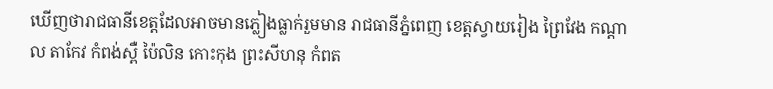ឃើញថារាជធានីខេត្តដែលអាចមានភ្លៀងធ្លាក់រួមមាន រាជធានីភ្នំពេញ ខេត្តស្វាយរៀង ព្រៃវែង កណ្តាល តាកែវ កំពង់ស្ពឺ ប៉ៃលិន កោះកុង ព្រះសីហនុ កំពត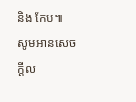និង កែប៕
សូមអានសេចក្ដីល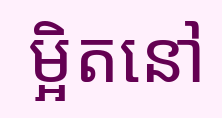ម្អិតនៅ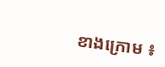ខាងក្រោម ៖